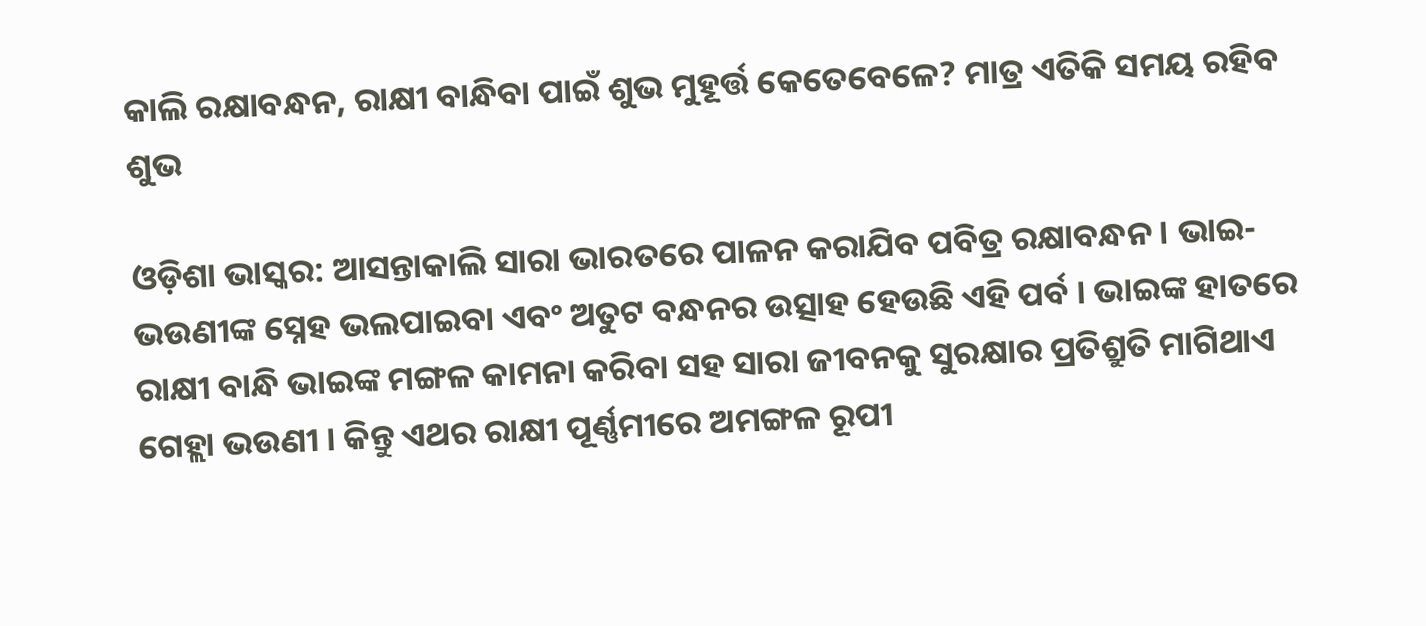କାଲି ରକ୍ଷାବନ୍ଧନ, ରାକ୍ଷୀ ବାନ୍ଧିବା ପାଇଁ ଶୁଭ ମୁହୂର୍ତ୍ତ କେତେବେଳେ? ମାତ୍ର ଏତିକି ସମୟ ରହିବ ଶୁଭ

ଓଡ଼ିଶା ଭାସ୍କର: ଆସନ୍ତାକାଲି ସାରା ଭାରତରେ ପାଳନ କରାଯିବ ପବିତ୍ର ରକ୍ଷାବନ୍ଧନ । ଭାଇ-ଭଉଣୀଙ୍କ ସ୍ନେହ ଭଲପାଇବା ଏବଂ ଅତୁଟ ବନ୍ଧନର ଉତ୍ସାହ ହେଉଛି ଏହି ପର୍ବ । ଭାଇଙ୍କ ହାତରେ ରାକ୍ଷୀ ବାନ୍ଧି ଭାଇଙ୍କ ମଙ୍ଗଳ କାମନା କରିବା ସହ ସାରା ଜୀବନକୁ ସୁରକ୍ଷାର ପ୍ରତିଶ୍ରୁତି ମାଗିଥାଏ ଗେହ୍ଲା ଭଉଣୀ । କିନ୍ତୁ ଏଥର ରାକ୍ଷୀ ପୂର୍ଣ୍ଣମୀରେ ଅମଙ୍ଗଳ ରୂପୀ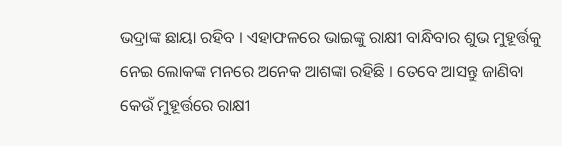ଭଦ୍ରାଙ୍କ ଛାୟା ରହିବ । ଏହାଫଳରେ ଭାଇଙ୍କୁ ରାକ୍ଷୀ ବାନ୍ଧିବାର ଶୁଭ ମୁହୂର୍ତ୍ତକୁ ନେଇ ଲୋକଙ୍କ ମନରେ ଅନେକ ଆଶଙ୍କା ରହିଛି । ତେବେ ଆସନ୍ତୁ ଜାଣିବା କେଉଁ ମୁହୂର୍ତ୍ତରେ ରାକ୍ଷୀ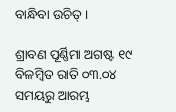ବାନ୍ଧିବା ଉଚିତ୍ ।

ଶ୍ରାବଣ ପୂର୍ଣ୍ଣିମା ଅଗଷ୍ଟ ୧୯ ବିଳମ୍ବିତ ରାତି ୦୩.୦୪ ସମୟରୁ ଆରମ୍ଭ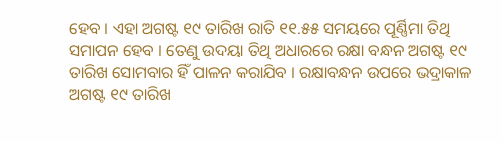ହେବ । ଏହା ଅଗଷ୍ଟ ୧୯ ତାରିଖ ରାତି ୧୧.୫୫ ସମୟରେ ପୂର୍ଣ୍ଣିମା ତିଥି ସମାପନ ହେବ । ତେଣୁ ଉଦୟା ତିଥି ଅଧାରରେ ରକ୍ଷା ବନ୍ଧନ ଅଗଷ୍ଟ ୧୯ ତାରିଖ ସୋମବାର ହିଁ ପାଳନ କରାଯିବ । ରକ୍ଷାବନ୍ଧନ ଉପରେ ଭଦ୍ରାକାଳ ଅଗଷ୍ଟ ୧୯ ତାରିଖ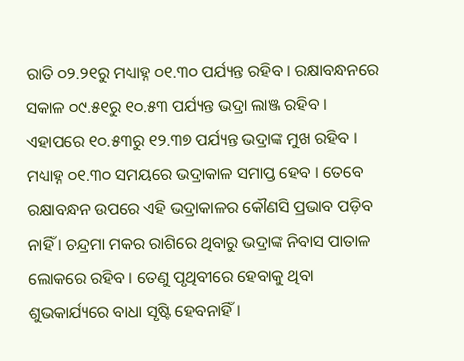ରାତି ୦୨.୨୧ରୁ ମଧ୍ୟାହ୍ନ ୦୧.୩୦ ପର୍ଯ୍ୟନ୍ତ ରହିବ । ରକ୍ଷାବନ୍ଧନରେ ସକାଳ ୦୯.୫୧ରୁ ୧୦.୫୩ ପର୍ଯ୍ୟନ୍ତ ଭଦ୍ରା ଲାଞ୍ଜ ରହିବ । ଏହାପରେ ୧୦.୫୩ରୁ ୧୨.୩୭ ପର୍ଯ୍ୟନ୍ତ ଭଦ୍ରାଙ୍କ ମୁଖ ରହିବ । ମଧ୍ୟାହ୍ନ ୦୧.୩୦ ସମୟରେ ଭଦ୍ରାକାଳ ସମାପ୍ତ ହେବ । ତେବେ ରକ୍ଷାବନ୍ଧନ ଉପରେ ଏହି ଭଦ୍ରାକାଳର କୌଣସି ପ୍ରଭାବ ପଡ଼ିବ ନାହିଁ । ଚନ୍ଦ୍ରମା ମକର ରାଶିରେ ଥିବାରୁ ଭଦ୍ରାଙ୍କ ନିବାସ ପାତାଳ ଲୋକରେ ରହିବ । ତେଣୁ ପୃଥିବୀରେ ହେବାକୁ ଥିବା ଶୁଭକାର୍ଯ୍ୟରେ ବାଧା ସୃଷ୍ଟି ହେବନାହିଁ ।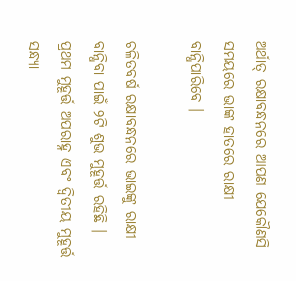ଅର୍ଥାତ୍ ରକ୍ଷାବନ୍ଧନରେ ଆପଣ ଯେକୌଣସି ସମୟରେ ଭାଙ୍କ ହାତରେ ରାକ୍ଷୀ ବାନ୍ଧିପାରିବେ ।

ଚଳିତବର୍ଷ ରକ୍ଷାବନ୍ଧନରେ ଭାଇଙ୍କୁ ରାକ୍ଷୀ ବାନ୍ଧିବା ପାଇଁ ୨ଟି ଶୁଭ ମୁହୂର୍ତ୍ତ ରହିଛି । ପ୍ରଥମ ମୁହୂର୍ତ୍ତ ଅପରାହ୍ନ ଏବଂ ଦ୍ୱିତୀୟ ମୁହୂର୍ତ୍ତ ସନ୍ଧ୍ୟା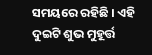ସମୟରେ ରହିଛି । ଏହି ଦୁଇଟି ଶୁଭ ମୁହୂର୍ତ୍ତ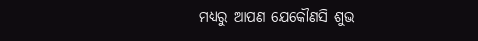ମଧ୍ୟରୁ ଆପଣ ଯେକୌଣସି ଶୁଭ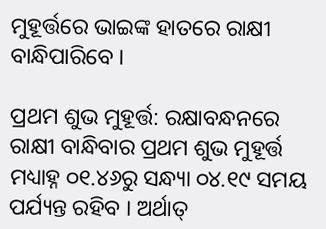ମୁହୂର୍ତ୍ତରେ ଭାଇଙ୍କ ହାତରେ ରାକ୍ଷୀ ବାନ୍ଧିପାରିବେ ।

ପ୍ରଥମ ଶୁଭ ମୁହୂର୍ତ୍ତ: ରକ୍ଷାବନ୍ଧନରେ ରାକ୍ଷୀ ବାନ୍ଧିବାର ପ୍ରଥମ ଶୁଭ ମୁହୂର୍ତ୍ତ ମଧ୍ୟାହ୍ନ ୦୧.୪୬ରୁ ସନ୍ଧ୍ୟା ୦୪.୧୯ ସମୟ ପର୍ଯ୍ୟନ୍ତ ରହିବ । ଅର୍ଥାତ୍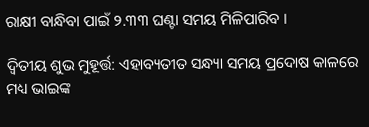ରାକ୍ଷୀ ବାନ୍ଧିବା ପାଇଁ ୨.୩୩ ଘଣ୍ଟା ସମୟ ମିଳିପାରିବ ।

ଦ୍ୱିତୀୟ ଶୁଭ ମୁହୂର୍ତ୍ତ: ଏହାବ୍ୟତୀତ ସନ୍ଧ୍ୟା ସମୟ ପ୍ରଦୋଷ କାଳରେ ମଧ୍ୟ ଭାଇଙ୍କ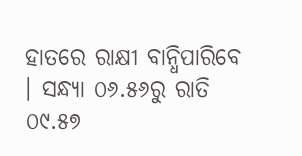ହାତରେ ରାକ୍ଷୀ ବାନ୍ଧିପାରିବେ । ସନ୍ଧ୍ୟା ୦୬.୫୬ରୁ ରାତି ୦୯.୫୭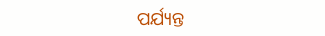ପର୍ଯ୍ୟନ୍ତ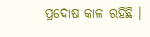ପ୍ରଦୋଷ କାଳ ରହିଛି ।